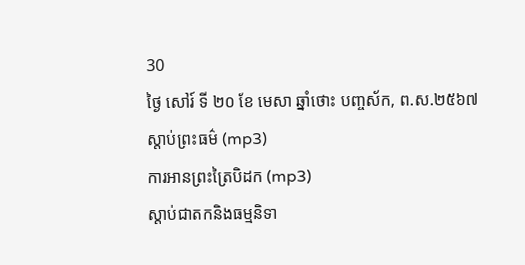30
ថ្ងៃ សៅរ៍ ទី ២០ ខែ មេសា ឆ្នាំថោះ បញ្ចស័ក, ព.ស.២៥៦៧
ស្តាប់ព្រះធម៌ (mp3)
ការអានព្រះត្រៃបិដក (mp3)
ស្តាប់ជាតកនិងធម្មនិទា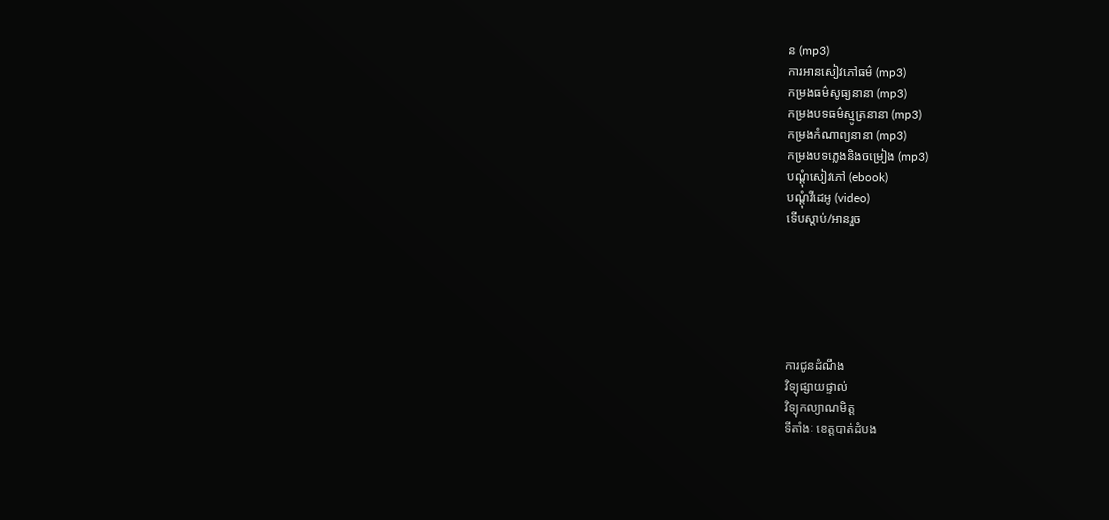ន (mp3)
ការអានសៀវភៅធម៌ (mp3)
កម្រងធម៌សូធ្យនានា (mp3)
កម្រងបទធម៌ស្មូត្រនានា (mp3)
កម្រងកំណាព្យនានា (mp3)
កម្រងបទភ្លេងនិងចម្រៀង (mp3)
បណ្តុំសៀវភៅ (ebook)
បណ្តុំវីដេអូ (video)
ទើបស្តាប់/អានរួច






ការជូនដំណឹង
វិទ្យុផ្សាយផ្ទាល់
វិទ្យុកល្យាណមិត្ត
ទីតាំងៈ ខេត្តបាត់ដំបង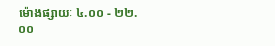ម៉ោងផ្សាយៈ ៤.០០ - ២២.០០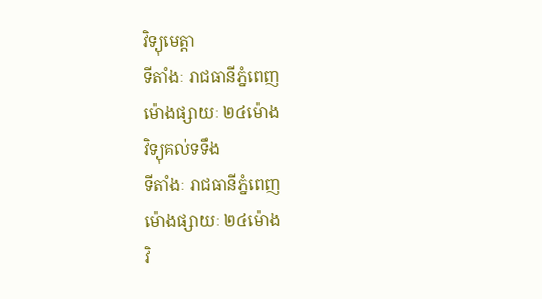វិទ្យុមេត្តា
ទីតាំងៈ រាជធានីភ្នំពេញ
ម៉ោងផ្សាយៈ ២៤ម៉ោង
វិទ្យុគល់ទទឹង
ទីតាំងៈ រាជធានីភ្នំពេញ
ម៉ោងផ្សាយៈ ២៤ម៉ោង
វិ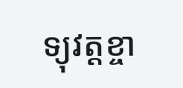ទ្យុវត្តខ្ចា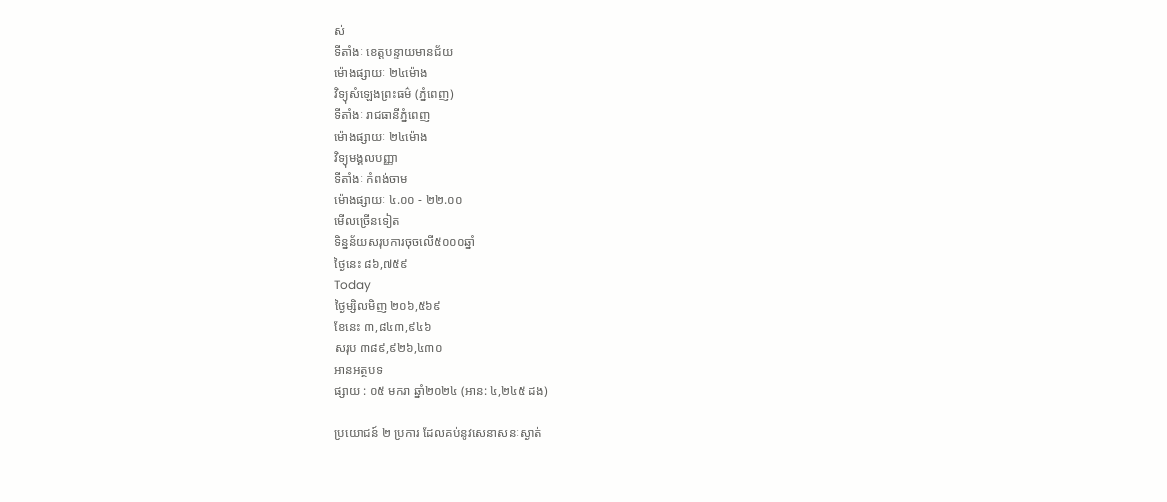ស់
ទីតាំងៈ ខេត្តបន្ទាយមានជ័យ
ម៉ោងផ្សាយៈ ២៤ម៉ោង
វិទ្យុសំឡេងព្រះធម៌ (ភ្នំពេញ)
ទីតាំងៈ រាជធានីភ្នំពេញ
ម៉ោងផ្សាយៈ ២៤ម៉ោង
វិទ្យុមង្គលបញ្ញា
ទីតាំងៈ កំពង់ចាម
ម៉ោងផ្សាយៈ ៤.០០ - ២២.០០
មើលច្រើនទៀត
ទិន្នន័យសរុបការចុចលើ៥០០០ឆ្នាំ
ថ្ងៃនេះ ៨៦,៧៥៩
Today
ថ្ងៃម្សិលមិញ ២០៦,៥៦៩
ខែនេះ ៣,៨៤៣,៩៤៦
សរុប ៣៨៩,៩២៦,៤៣០
អានអត្ថបទ
ផ្សាយ : ០៥ មករា ឆ្នាំ២០២៤ (អាន: ៤,២៤៥ ដង)

ប្រយោជន៍ ២ ប្រការ ដែលគប់នូវសេនាសនៈស្ងាត់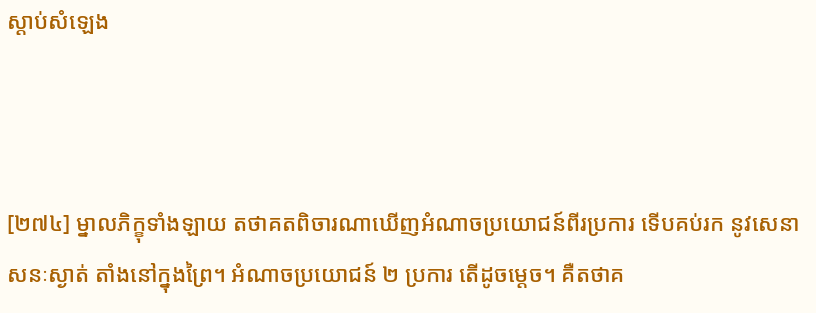ស្តាប់សំឡេង



[២៧៤] ម្នាលភិក្ខុទាំងឡាយ តថាគតពិចារណាឃើញអំណាចប្រយោជន៍ពីរប្រការ ទើបគប់រក នូវសេនាសនៈស្ងាត់ តាំងនៅក្នុងព្រៃ។ អំណាចប្រយោជន៍ ២ ប្រការ តើដូចម្តេច។ គឺតថាគ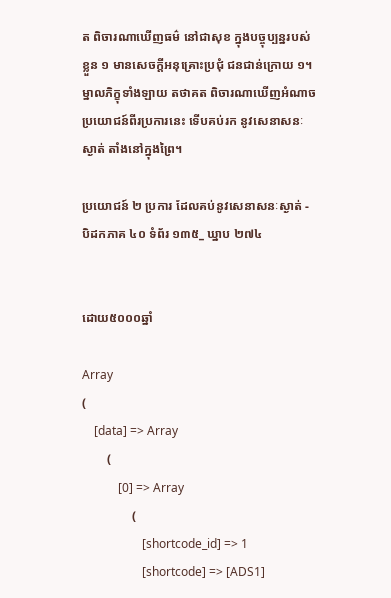ត ពិចារណាឃើញធម៌ នៅជាសុខ ក្នុងបច្ចុប្បន្នរបស់ខ្លួន ១ មានសេចកី្តអនុគ្រោះប្រជុំ ជនជាន់ក្រោយ ១។ ម្នាលភិក្ខុទាំងឡាយ តថាគត ពិចារណាឃើញអំណាចប្រយោជន៍ពីរប្រការនេះ ទើបគប់រក នូវសេនាសនៈស្ងាត់ តាំងនៅក្នុងព្រៃ។

ប្រយោជន៍ ២ ប្រការ ដែលគប់នូវសេនាសនៈស្ងាត់ - បិដកភាគ ៤០ ទំព័រ ១៣៥_ ឃ្នាប ២៧៤


ដោយ៥០០០ឆ្នាំ

Array
(
    [data] => Array
        (
            [0] => Array
                (
                    [shortcode_id] => 1
                    [shortcode] => [ADS1]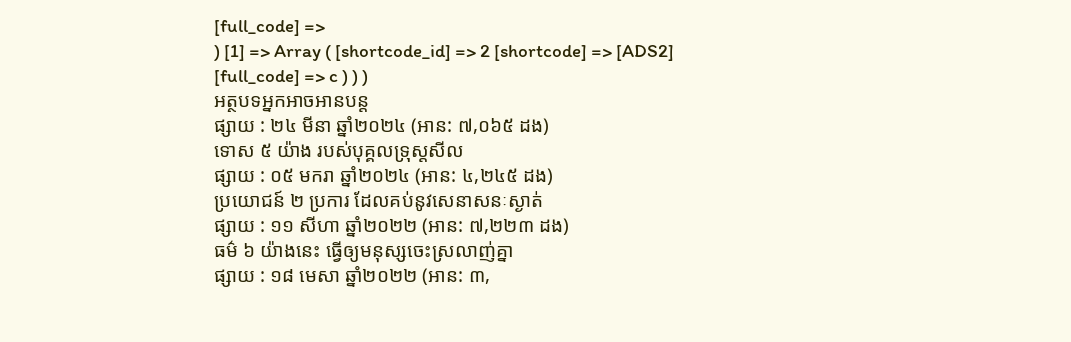[full_code] =>
) [1] => Array ( [shortcode_id] => 2 [shortcode] => [ADS2] [full_code] => c ) ) )
អត្ថបទអ្នកអាចអានបន្ត
ផ្សាយ : ២៤ មីនា ឆ្នាំ២០២៤ (អាន: ៧,០៦៥ ដង)
ទោស ៥ យ៉ាង របស់បុគ្គលទ្រុស្តសីល
ផ្សាយ : ០៥ មករា ឆ្នាំ២០២៤ (អាន: ៤,២៤៥ ដង)
ប្រយោជន៍ ២ ប្រការ ដែលគប់នូវសេនាសនៈស្ងាត់
ផ្សាយ : ១១ សីហា ឆ្នាំ២០២២ (អាន: ៧,២២៣ ដង)
ធម៌ ៦ យ៉ាងនេះ ធ្វើឲ្យមនុស្សចេះស្រលាញ់គ្នា
ផ្សាយ : ១៨ មេសា ឆ្នាំ២០២២ (អាន: ៣,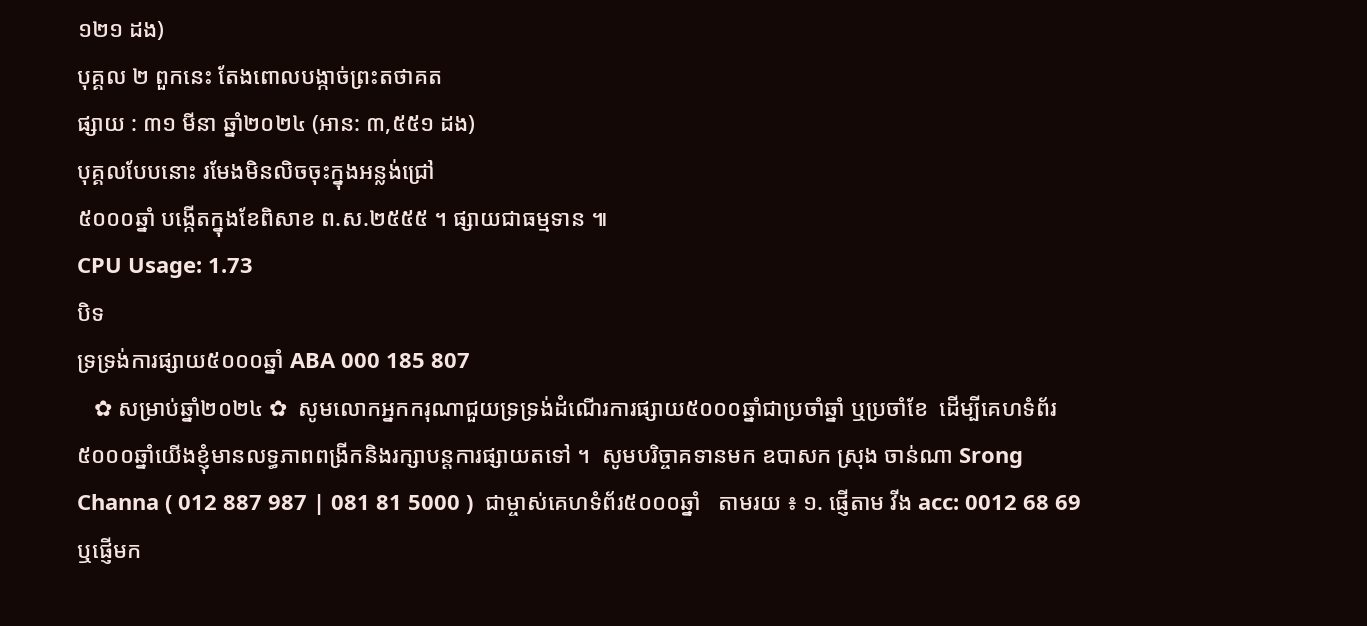១២១ ដង)
បុគ្គល ២ ពួកនេះ តែងពោលបង្កាច់ព្រះតថាគត
ផ្សាយ : ៣១ មីនា ឆ្នាំ២០២៤ (អាន: ៣,៥៥១ ដង)
បុគ្គលបែបនោះ រមែងមិនលិចចុះក្នុងអន្លង់ជ្រៅ
៥០០០ឆ្នាំ បង្កើតក្នុងខែពិសាខ ព.ស.២៥៥៥ ។ ផ្សាយជាធម្មទាន ៕
CPU Usage: 1.73
បិទ
ទ្រទ្រង់ការផ្សាយ៥០០០ឆ្នាំ ABA 000 185 807
   ✿ សម្រាប់ឆ្នាំ២០២៤ ✿  សូមលោកអ្នកករុណាជួយទ្រទ្រង់ដំណើរការផ្សាយ៥០០០ឆ្នាំជាប្រចាំឆ្នាំ ឬប្រចាំខែ  ដើម្បីគេហទំព័រ៥០០០ឆ្នាំយើងខ្ញុំមានលទ្ធភាពពង្រីកនិងរក្សាបន្តការផ្សាយតទៅ ។  សូមបរិច្ចាគទានមក ឧបាសក ស្រុង ចាន់ណា Srong Channa ( 012 887 987 | 081 81 5000 )  ជាម្ចាស់គេហទំព័រ៥០០០ឆ្នាំ   តាមរយ ៖ ១. ផ្ញើតាម វីង acc: 0012 68 69  ឬផ្ញើមក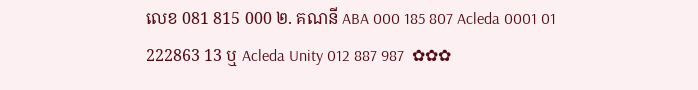លេខ 081 815 000 ២. គណនី ABA 000 185 807 Acleda 0001 01 222863 13 ឬ Acleda Unity 012 887 987  ✿✿✿